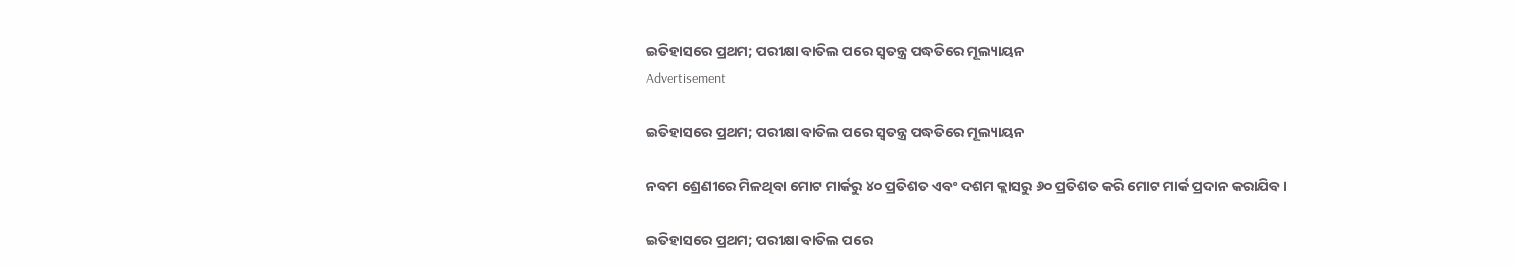ଇତିହାସରେ ପ୍ରଥମ; ପରୀକ୍ଷା ବାତିଲ ପରେ ସ୍ବତନ୍ତ୍ର ପଦ୍ଧତିରେ ମୂଲ୍ୟାୟନ
Advertisement

ଇତିହାସରେ ପ୍ରଥମ; ପରୀକ୍ଷା ବାତିଲ ପରେ ସ୍ବତନ୍ତ୍ର ପଦ୍ଧତିରେ ମୂଲ୍ୟାୟନ

ନବମ ଶ୍ରେଣୀରେ ମିଳଥିବା ମୋଟ ମାର୍କରୁ ୪୦ ପ୍ରତିଶତ ଏବଂ ଦଶମ କ୍ଲାସରୁ ୬୦ ପ୍ରତିଶତ କରି ମୋଟ ମାର୍କ ପ୍ରଦାନ କରାଯିବ।

ଇତିହାସରେ ପ୍ରଥମ; ପରୀକ୍ଷା ବାତିଲ ପରେ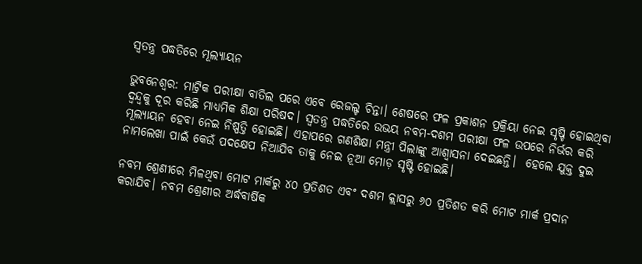ସ୍ବତନ୍ତ୍ର ପଦ୍ଧତିରେ ମୂଲ୍ୟାୟନ

ଭୁବନେଶ୍ବର: ମାଟ୍ରିକ ପରୀକ୍ଷା ବାତିଲ ପରେ ଏବେ ରେଜଲ୍ଟ ଚିନ୍ତା। ଶେଷରେ ଫଳ ପ୍ରକାଶନ ପ୍ରକ୍ରିୟା ନେଇ ସୃଷ୍ଚି ହୋଇଥିବା ଦ୍ବନ୍ଦ୍ୱକୁ ଦୂର କରିଛି ମାଧ୍ୟମିକ ଶିକ୍ଷା ପରିଷଦ। ସ୍ବତନ୍ତ୍ର ପଦ୍ଧତିରେ ଉଭୟ ନବମ-ଦଶମ ପରୀକ୍ଷା ଫଳ ଉପରେ ନିର୍ଭର କରି ମୂଲ୍ୟାୟନ ହେବା ନେଇ ନିଷ୍ପତ୍ତି ହୋଇଛି। ଏହାପରେ ଗଣଶିକ୍ଷା ମନ୍ତ୍ରୀ ପିଲାଙ୍କୁ ଆଶ୍ବାସନା ଦେଇଛନ୍ତି।  ହେଲେ ଯୁକ୍ତ ଦୁଇ ନାମଲେଖା ପାଇଁ କେଉଁ ପଦକ୍ଷେପ ନିଆଯିବ ତାକୁ ନେଇ ନୂଆ ମୋଡ଼ ସୃଷ୍ଟି ହୋଇଛି।

ନବମ ଶ୍ରେଣୀରେ ମିଳଥିବା ମୋଟ ମାର୍କରୁ ୪୦ ପ୍ରତିଶତ ଏବଂ ଦଶମ କ୍ଲାସରୁ ୬୦ ପ୍ରତିଶତ କରି ମୋଟ ମାର୍କ ପ୍ରଦାନ କରାଯିବ। ନବମ ଶ୍ରେଣୀର ଅର୍ଦ୍ଧବାର୍ଷିକ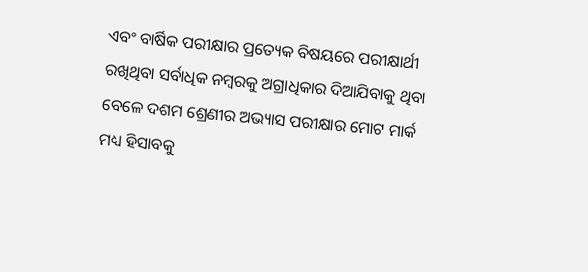ଏବଂ ବାର୍ଷିକ ପରୀକ୍ଷାର ପ୍ରତ୍ୟେକ ବିଷୟରେ ପରୀକ୍ଷାର୍ଥୀ ରଖିଥିବା ସର୍ବାଧିକ ନମ୍ବରକୁ ଅଗ୍ରାଧିକାର ଦିଆଯିବାକୁ ଥିବା ବେଳେ ଦଶମ ଶ୍ରେଣୀର ଅଭ୍ୟାସ ପରୀକ୍ଷାର ମୋଟ ମାର୍କ ମଧ୍ୟ ହିସାବକୁ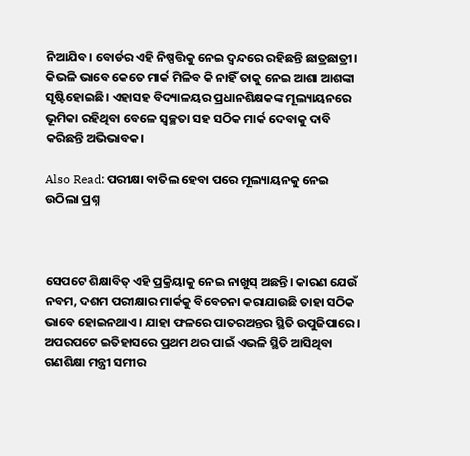ନିଆଯିବ। ବୋର୍ଡର ଏହି ନିଷ୍ପତ୍ତିକୁ ନେଇ ଦ୍ଵନ୍ଦରେ ରହିଛନ୍ତି ଛାତ୍ରଛାତ୍ରୀ। କିଭଳି ଭାବେ କେତେ ମାର୍କ ମିଳିବ କି ନାହିଁ ତାକୁ ନେଇ ଆଶା ଆଶଙ୍କା ସୃଷ୍ଟିହୋଇଛି। ଏହାସହ ବିଦ୍ୟାଳୟର ପ୍ରଧାନଶିକ୍ଷକଙ୍କ ମୂଲ୍ୟାୟନରେ ଭୂମିକା ରହିଥିବା ବେଳେ ସ୍ବଚ୍ଛତା ସହ ସଠିକ ମାର୍କ ଦେବାକୁ ଦାବି କରିଛନ୍ତି ଅଭିଭାବକ।

Also Read: ପରୀକ୍ଷା ବାତିଲ ହେବା ପରେ ମୂଲ୍ୟାୟନକୁ ନେଇ ଉଠିଲା ପ୍ରଶ୍ନ



ସେପଟେ ଶିକ୍ଷାବିତ୍ ଏହି ପ୍ରକ୍ରିୟାକୁ ନେଇ ନାଖୁସ୍ ଅଛନ୍ତି। କାରଣ ଯେଉଁ ନବମ, ଦଶମ ପରୀକ୍ଷାର ମାର୍କକୁ ବିବେଚନା କରାଯାଉଛି ତାହା ସଠିକ ଭାବେ ହୋଇନଥାଏ। ଯାହା ଫଳରେ ପାତରଅନ୍ତର ସ୍ଥିତି ଉପୁଜିପାରେ। ଅପରପଟେ ଇତିହାସରେ ପ୍ରଥମ ଥର ପାଇଁ ଏଭଳି ସ୍ଥିତି ଆସିଥିବା ଗଣଶିକ୍ଷା ମନ୍ତ୍ରୀ ସମୀର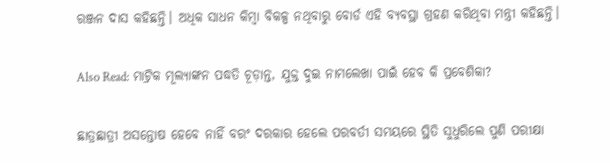ରଞ୍ଜନ ଦାସ କହିଛନ୍ତି। ଅଧିକ ସାଧନ କିମ୍ବା ବିକଳ୍ପ ନଥିବାରୁ ବୋର୍ଡ ଏହି ବ୍ୟବସ୍ଥା ଗ୍ରହଣ କରିଥିବା ମନ୍ତ୍ରୀ କହିଛନ୍ତି।

Also Read: ମାଟ୍ରିକ ମୂଲ୍ୟାଙ୍କନ ପଦ୍ଧତି ଚୂଡ଼ାନ୍ତ, ଯୁକ୍ତ ଦୁଇ ନାମଲେଖା ପାଇଁ ହେବ କି ପ୍ରବେଶିକା?

ଛାତ୍ରଛାତ୍ରୀ ଅସନ୍ତୋଷ ହେବେ ନାହିଁ ବରଂ ଦରକାର ହେଲେ ପରବର୍ତୀ ସମୟରେ ସ୍ଥିତି ସୁଧୁରିଲେ ପୁଣି ପରୀକ୍ଷା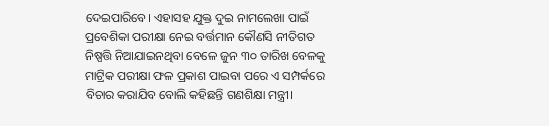ଦେଇପାରିବେ। ଏହାସହ ଯୁକ୍ତ ଦୁଇ ନାମଲେଖା ପାଇଁ ପ୍ରବେଶିକା ପରୀକ୍ଷା ନେଇ ବର୍ତ୍ତମାନ କୌଣସି ନୀତିଗତ ନିଷ୍ପତ୍ତି ନିଆଯାଇନଥିବା ବେଳେ ଜୁନ ୩୦ ତାରିଖ ବେଳକୁ ମାଟ୍ରିକ ପରୀକ୍ଷା ଫଳ ପ୍ରକାଶ ପାଇବା ପରେ ଏ ସମ୍ପର୍କରେ ବିଚାର କରାଯିବ ବୋଲି କହିଛନ୍ତି ଗଣଶିକ୍ଷା ମନ୍ତ୍ରୀ।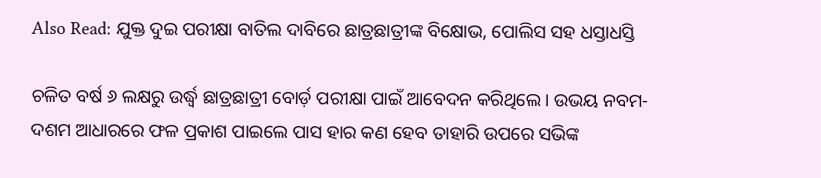Also Read: ଯୁକ୍ତ ଦୁଇ ପରୀକ୍ଷା ବାତିଲ ଦାବିରେ ଛାତ୍ରଛାତ୍ରୀଙ୍କ ବିକ୍ଷୋଭ, ପୋଲିସ ସହ ଧସ୍ତାଧସ୍ତି

ଚଳିତ ବର୍ଷ ୬ ଲକ୍ଷରୁ ଉର୍ଦ୍ଧ୍ବ ଛାତ୍ରଛାତ୍ରୀ ବୋର୍ଡ଼ ପରୀକ୍ଷା ପାଇଁ ଆବେଦନ କରିଥିଲେ। ଉଭୟ ନବମ-ଦଶମ ଆଧାରରେ ଫଳ ପ୍ରକାଶ ପାଇଲେ ପାସ ହାର କଣ ହେବ ତାହାରି ଉପରେ ସଭିଙ୍କ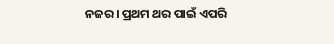ନଜର। ପ୍ରଥମ ଥର ପାଇଁ ଏପରି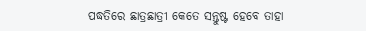ପଦ୍ଧତିରେ ଛାତ୍ରଛାତ୍ରୀ କେତେ ସନ୍ତୁଷ୍ଟ ହେବେ ତାହା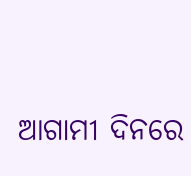ଆଗାମୀ ଦିନରେ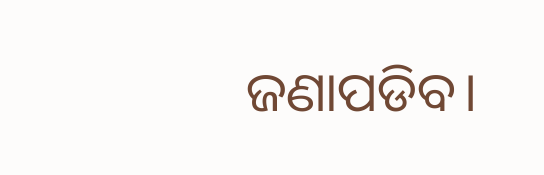ଜଣାପଡିବ।